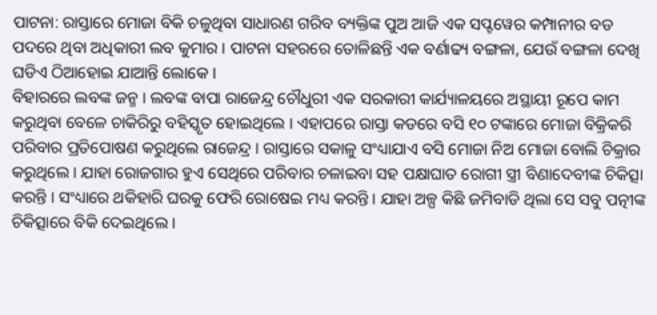ପାଟନା: ରାସ୍ତାରେ ମୋଜା ବିକି ଚଳୁଥିବା ସାଧାରଣ ଗରିବ ବ୍ୟକ୍ତିଙ୍କ ପୁଅ ଆଜି ଏକ ସପ୍ଟୱେର କମ୍ପାନୀର ବଡ ପଦରେ ଥିବା ଅଧିକାରୀ ଲବ କୁମାର । ପାଟନା ସହରରେ ତୋଳିଛନ୍ତି ଏକ ବର୍ଣାଢ୍ୟ ବଙ୍ଗଳା, ଯେଉଁ ବଙ୍ଗଳା ଦେଖି ଘଡିଏ ଠିଆହୋଇ ଯାଆନ୍ତି ଲୋକେ ।
ବିହାରରେ ଲବଙ୍କ ଜନ୍ମ । ଲବଙ୍କ ବାପା ରାଜେନ୍ଦ୍ର ଚୌଧୁରୀ ଏକ ସରକାରୀ କାର୍ଯ୍ୟାଳୟରେ ଅସ୍ଥାୟୀ ରୂପେ କାମ କରୁଥିବା ବେଳେ ଚାକିରିରୁ ବହିସ୍କୃତ ହୋଇଥିଲେ । ଏହାପରେ ରାସ୍ତା କଡରେ ବସି ୧୦ ଟଙ୍କାରେ ମୋଜା ବିକ୍ରିକରି ପରିବାର ପ୍ରତିପୋଷଣ କରୁଥିଲେ ରାଜେନ୍ଦ୍ର । ରାସ୍ତାରେ ସକାଳୁ ସଂଧ୍ୟାଯାଏ ବସି ମୋଜା ନିଅ ମୋଜା ବୋଲି ଚିକ୍ରାର କରୁଥିଲେ । ଯାହା ରୋଜଗାର ହୁଏ ସେଥିରେ ପରିବାର ଚଳାଇବା ସହ ପକ୍ଷାଘାତ ରୋଗୀ ସ୍ତ୍ରୀ ବିଣାଦେବୀଙ୍କ ଚିକିତ୍ସା କରନ୍ତି । ସଂଧ୍ୟାରେ ଥକିହାରି ଘରକୁ ଫେରି ରୋଷେଇ ମଧ୍ୟ କରନ୍ତି । ଯାହା ଅଳ୍ପ କିଛି ଜମିବାଡି ଥିଲା ସେ ସବୁ ପତ୍ନୀଙ୍କ ଚିକିତ୍ସାରେ ବିକି ଦେଇଥିଲେ ।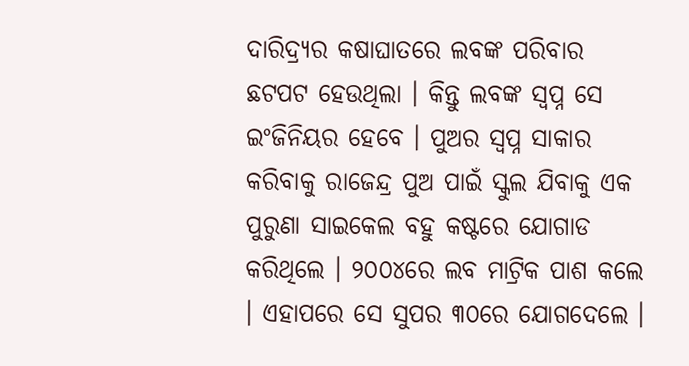ଦାରିଦ୍ର୍ୟର କଷାଘାତରେ ଲବଙ୍କ ପରିବାର ଛଟପଟ ହେଉଥିଲା । କିନ୍ତୁ ଲବଙ୍କ ସ୍ୱପ୍ନ ସେ ଇଂଜିନିୟର ହେବେ । ପୁଅର ସ୍ୱପ୍ନ ସାକାର କରିବାକୁ ରାଜେନ୍ଦ୍ର ପୁଅ ପାଇଁ ସ୍କୁଲ ଯିବାକୁ ଏକ ପୁରୁଣା ସାଇକେଲ ବହୁ କଷ୍ଟରେ ଯୋଗାଡ କରିଥିଲେ । ୨୦୦୪ରେ ଲବ ମାଟ୍ରିକ ପାଶ କଲେ । ଏହାପରେ ସେ ସୁପର ୩୦ରେ ଯୋଗଦେଲେ ।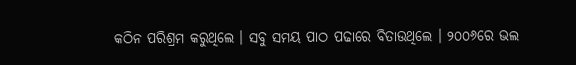କଠିନ ପରିଶ୍ରମ କରୁଥିଲେ । ସବୁ ସମୟ ପାଠ ପଢାରେ ବିତାଉଥିଲେ । ୨୦୦୬ରେ ଭଲ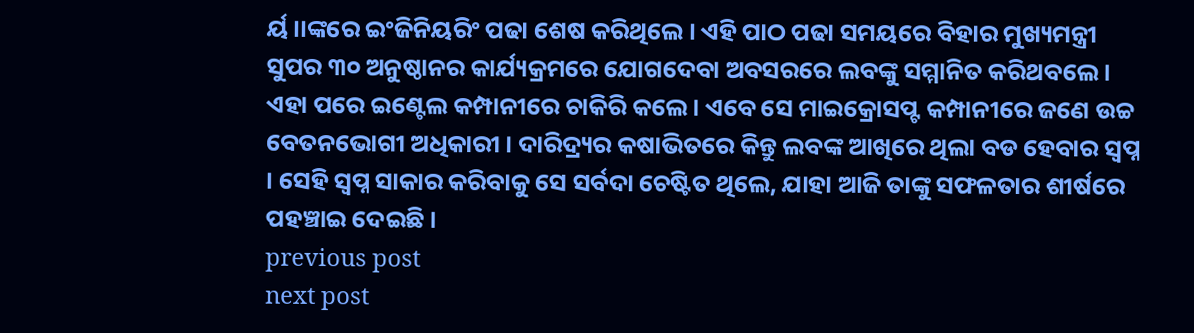ର୍ୟ।।ଙ୍କରେ ଇଂଜିନିୟରିଂ ପଢା ଶେଷ କରିଥିଲେ । ଏହି ପାଠ ପଢା ସମୟରେ ବିହାର ମୁଖ୍ୟମନ୍ତ୍ରୀ ସୁପର ୩୦ ଅନୁଷ୍ଠାନର କାର୍ଯ୍ୟକ୍ରମରେ ଯୋଗଦେବା ଅବସରରେ ଲବଙ୍କୁ ସମ୍ମାନିତ କରିଥବଲେ । ଏହା ପରେ ଇଣ୍ଟେଲ କମ୍ପାନୀରେ ଚାକିରି କଲେ । ଏବେ ସେ ମାଇକ୍ରୋସପ୍ଟ କମ୍ପାନୀରେ ଜଣେ ଉଚ୍ଚ ବେତନଭୋଗୀ ଅଧିକାରୀ । ଦାରିଦ୍ର୍ୟର କଷାଭିତରେ କିନ୍ତୁ ଲବଙ୍କ ଆଖିରେ ଥିଲା ବଡ ହେବାର ସ୍ୱପ୍ନ । ସେହି ସ୍ୱପ୍ନ ସାକାର କରିବାକୁ ସେ ସର୍ବଦା ଚେଷ୍ଟିତ ଥିଲେ, ଯାହା ଆଜି ତାଙ୍କୁ ସଫଳତାର ଶୀର୍ଷରେ ପହଞ୍ଚାଇ ଦେଇଛି ।
previous post
next post